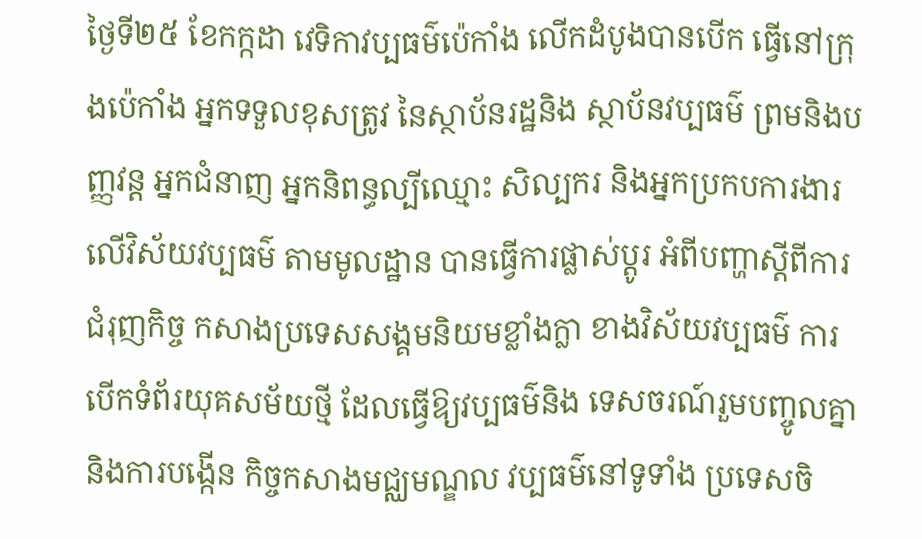ថ្ងៃទី២៥ ខែកក្កដា វេទិកាវប្បធម៌ប៉េកាំង លើកដំបូងបានបើក ធ្វើនៅក្រុងប៉េកាំង អ្នកទទួលខុសត្រូវ នៃស្ថាប័នរដ្ឋនិង ស្ថាប័នវប្បធម៌ ព្រមនិងបញ្ញវន្ត អ្នកជំនាញ អ្នកនិពន្ធល្បីឈ្មោះ សិល្បករ និងអ្នកប្រកបការងារ លើវិស័យវប្បធម៌ តាមមូលដ្ឋាន បានធ្វើការផ្លាស់ប្តូរ អំពីបញ្ហាស្តីពីការជំរុញកិច្ច កសាងប្រទេសសង្គមនិយមខ្លាំងក្លា ខាងវិស័យវប្បធម៌ ការបើកទំព័រយុគសម័យថ្មី ដែលធ្វើឱ្យវប្បធម៌និង ទេសចរណ៍រួមបញ្ចូលគ្នា និងការបង្កើន កិច្ចកសាងមជ្ឈមណ្ឌល វប្បធម៌នៅទូទាំង ប្រទេសចិ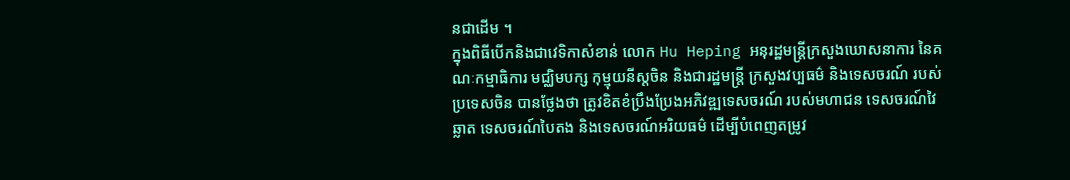នជាដើម ។
ក្នុងពិធីបើកនិងជាវេទិកាសំខាន់ លោក Hu Heping អនុរដ្ឋមន្ត្រីក្រសួងឃោសនាការ នៃគណៈកម្មាធិការ មជ្ឈិមបក្ស កុម្មុយនីស្តចិន និងជារដ្ឋមន្ត្រី ក្រសួងវប្បធម៌ និងទេសចរណ៍ របស់ប្រទេសចិន បានថ្លែងថា ត្រូវខិតខំប្រឹងប្រែងអភិវឌ្ឍទេសចរណ៍ របស់មហាជន ទេសចរណ៍វៃឆ្លាត ទេសចរណ៍បៃតង និងទេសចរណ៍អរិយធម៌ ដើម្បីបំពេញតម្រូវ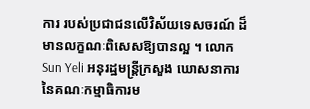ការ របស់ប្រជាជនលើវិស័យទេសចរណ៍ ដ៏មានលក្ខណៈពិសេសឱ្យបានល្អ ។ លោក Sun Yeli អនុរដ្ឋមន្ត្រីក្រសួង ឃោសនាការ នៃគណៈកម្មាធិការម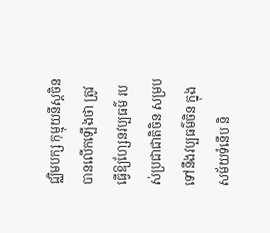ជ្ឈិមបក្ស កុម្មុយនីស្តចិន បានលើកឡើងថា ត្រូវធ្វើឱ្យហ្សែនវប្បធម៌ របស់ប្រជាជាតិចិន សម្របទៅនឹងវប្បធម៌ចិន ក្នុងសម័យទំនើប និ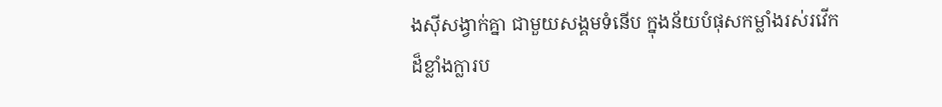ងស៊ីសង្វាក់គ្នា ជាមួយសង្គមទំនើប ក្នុងន័យបំផុសកម្លាំងរស់រវើក ដ៏ខ្លាំងក្លារប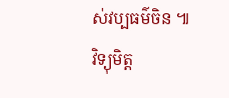ស់វប្បធម៌ចិន ៕
វិទ្យុមិត្ត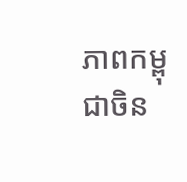ភាពកម្ពុជាចិន